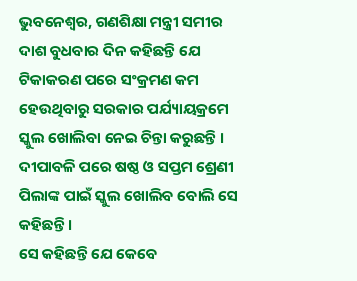ଭୁବନେଶ୍ୱର, ଗଣଶିକ୍ଷା ମନ୍ତ୍ରୀ ସମୀର ଦାଶ ବୁଧବାର ଦିନ କହିଛନ୍ତି ଯେ ଟିକାକରଣ ପରେ ସଂକ୍ରମଣ କମ ହେଉଥିବାରୁ ସରକାର ପର୍ଯ୍ୟାୟକ୍ରମେ ସ୍କୁଲ ଖୋଲିବା ନେଇ ଚିନ୍ତା କରୁଛନ୍ତି । ଦୀପାବଳି ପରେ ଷଷ୍ଠ ଓ ସପ୍ତମ ଶ୍ରେଣୀ ପିଲାଙ୍କ ପାଇଁ ସ୍କୁଲ ଖୋଲିବ ବୋଲି ସେ କହିଛନ୍ତି ।
ସେ କହିଛନ୍ତି ଯେ କେବେ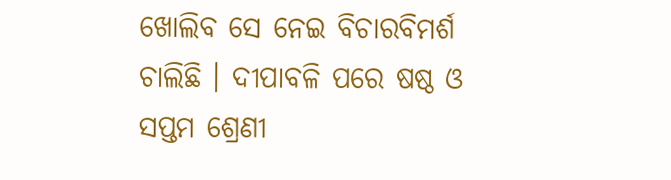ଖୋଲିବ ସେ ନେଇ ବିଚାରବିମର୍ଶ ଚାଲିଛି । ଦୀପାବଳି ପରେ ଷଷ୍ଠ ଓ ସପ୍ତମ ଶ୍ରେଣୀ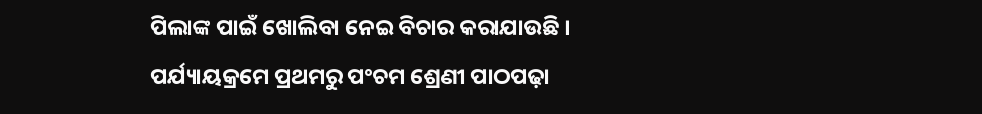ପିଲାଙ୍କ ପାଇଁ ଖୋଲିବା ନେଇ ବିଚାର କରାଯାଉଛି । ପର୍ଯ୍ୟାୟକ୍ରମେ ପ୍ରଥମରୁ ପଂଚମ ଶ୍ରେଣୀ ପାଠପଢ଼ା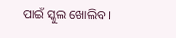ପାଇଁ ସ୍କୁଲ ଖୋଲିବ ।